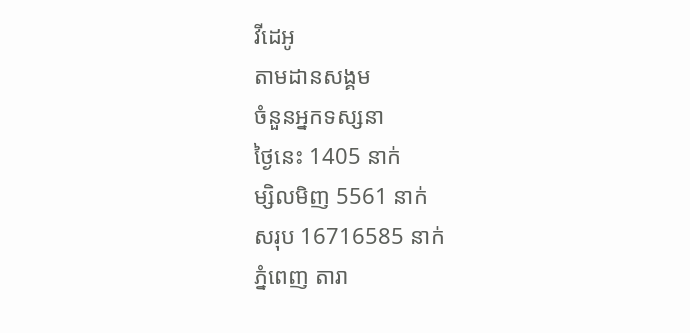វីដេអូ
តាមដានសង្គម
ចំនួនអ្នកទស្សនា
ថ្ងៃនេះ 1405 នាក់
ម្សិលមិញ 5561 នាក់
សរុប 16716585 នាក់
ភ្នំពេញ តារា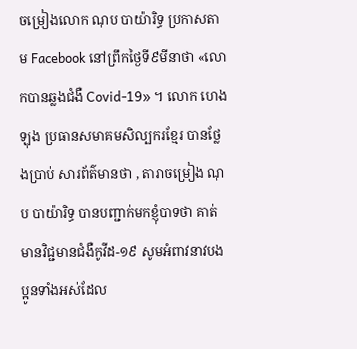ចម្រៀងលោក ណុប បាយ៉ារិទ្ធ ប្រកាសតាម Facebook នៅព្រឹកថ្ងៃទី៩មីនាថា «លោកបានឆ្លងជំងឺ Covid-19» ។ លោក ហេង ឡុង ប្រធានសមាគមសិល្បករខ្មែរ បានថ្លែងប្រាប់ សារព័ត៌មានថា , តារាចម្រៀង ណុប បាយ៉ារិទ្ធ បានបញ្ជាក់មកខ្ញុំបាទថា គាត់មានវិជ្ជមានជំងឺកូវីដ-១៩ សូមអំពាវនាវបងប្អូនទាំងអស់ដែល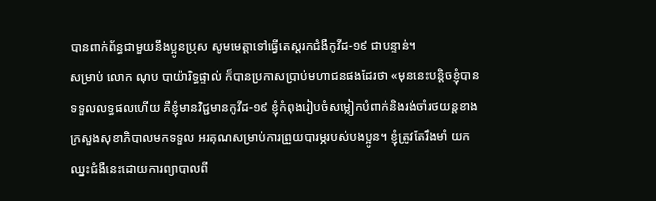បានពាក់ព័ន្ធជាមួយនឹងប្អូនប្រុស សូមមេត្តាទៅធ្វើតេស្តរកជំងឺកូវីដ-១៩ ជាបន្ទាន់។
សម្រាប់ លោក ណុប បាយ៉ារិទ្ធផ្ទាល់ ក៏បានប្រកាសប្រាប់មហាជនផងដែរថា «មុននេះបន្តិចខ្ញុំបានទទួលលទ្ធផលហើយ គឺខ្ញុំមានវិជ្ជមានកូវីដ-១៩ ខ្ញុំកំពុងរៀបចំសម្លៀកបំពាក់និងរង់ចាំរថយន្តខាងក្រសួងសុខាភិបាលមកទទួល អរគុណសម្រាប់ការព្រួយបារម្ភរបស់បងប្អូន។ ខ្ញុំត្រូវតែរឹងមាំ យកឈ្នះជំងឺនេះដោយការព្យាបាលពី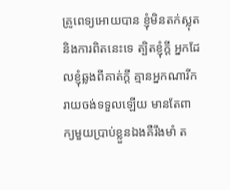គ្រូពេទ្យអោយបាន ខ្ញុំមិនតក់ស្លុតនិងការពិតនេះទេ ត្បិតខ្ញុំក្តី អ្នកដែលខ្ញុំឆ្លងពីគាត់ក្តី គ្មានអ្នកណារីករាយចង់ទទួលឡើយ មានតែពាក្យមួយប្រាប់ខ្លួនឯងគឺរឹងមាំ ត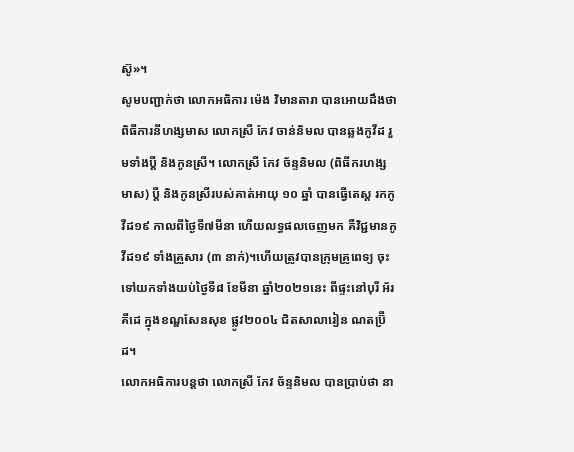ស៊ូ»។
សូមបញ្ជាក់ថា លោកអធិការ ម៉េង វិមានតារា បានអោយដឹងថា ពិធីការនីហង្សមាស លោកស្រី កែវ ចាន់និមល បានឆ្លងកូវីដ រួមទាំងប្តី និងកូនស្រី។ លោកស្រី កែវ ច័ន្ទនិមល (ពិធីករហង្សមាស) ប្តី និងកូនស្រីរបស់គាត់អាយុ ១០ ឆ្នាំ បានធ្វើតេស្ត រកកូវីដ១៩ កាលពីថ្ងៃទី៧មីនា ហើយលទ្ធផលចេញមក គឺវិជ្ជមានកូវីដ១៩ ទាំងគ្រួសារ (៣ នាក់)។ហើយត្រូវបានក្រុមគ្រូពេទ្យ ចុះទៅយកទាំងយប់ថ្ងៃទី៨ ខែមីនា ឆ្នាំ២០២១នេះ ពីផ្ទះនៅបុរី អ័រគីដេ ក្នុងខណ្ឌសែនសុខ ផ្លូវ២០០៤ ជិតសាលារៀន ណតប្រ៊ីដ។
លោកអធិការបន្តថា លោកស្រី កែវ ច័ន្ទនិមល បានប្រាប់ថា នា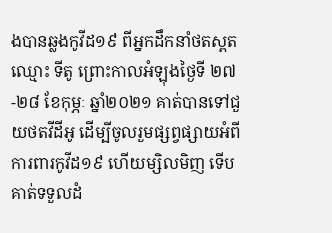ងបានឆ្លងកូវីដ១៩ ពីអ្នកដឹកនាំថតស្ពត ឈ្មោះ ទីតូ ព្រោះកាលអំឡុងថ្ងៃទី ២៧-២៨ ខែកុម្ភៈ ឆ្នាំ២០២១ គាត់បានទៅជួយថតវីដីអូ ដើម្បីចូលរួមផ្សព្វផ្សាយអំពីការពារកូវីដ១៩ ហើយម្សិលមិញ ទើបគាត់ទទួលដំ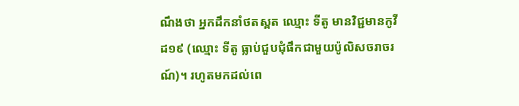ណឹងថា អ្នកដឹកនាំថតស្ពត ឈ្មោះ ទីតូ មានវិជ្ជមានកូវីដ១៩ (ឈ្មោះ ទីតូ ធ្លាប់ជួបជុំផឹកជាមួយប៉ូលិសចរាចរណ៍)។ រហូតមកដល់ពេ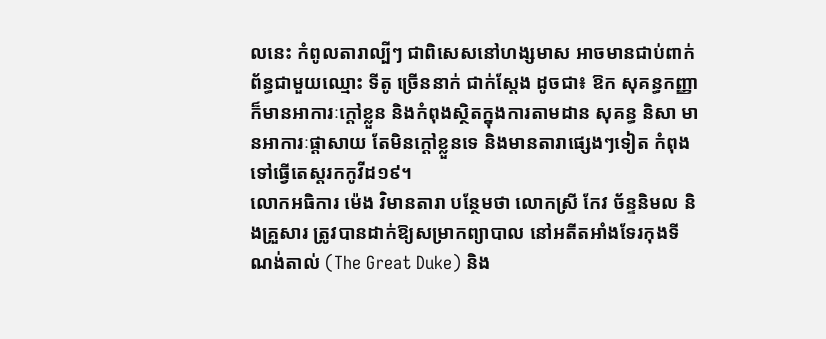លនេះ កំពូលតារាល្បីៗ ជាពិសេសនៅហង្សមាស អាចមានជាប់ពាក់ព័ន្ធជាមួយឈ្មោះ ទីតូ ច្រើននាក់ ជាក់ស្តែង ដូចជា៖ ឱក សុគន្ធកញ្ញា ក៏មានអាការៈក្តៅខ្លួន និងកំពុងស្ថិតក្នុងការតាមដាន សុគន្ធ និសា មានអាការៈផ្តាសាយ តែមិនក្តៅខ្លួនទេ និងមានតារាផ្សេងៗទៀត កំពុងទៅធ្វើតេស្តរកកូវីដ១៩។
លោកអធិការ ម៉េង វិមានតារា បន្ថែមថា លោកស្រី កែវ ច័ន្ទនិមល និងគ្រួសារ ត្រូវបានដាក់ឱ្យសម្រាកព្យាបាល នៅអតីតអាំងទែរកុងទីណង់តាល់ (The Great Duke) និង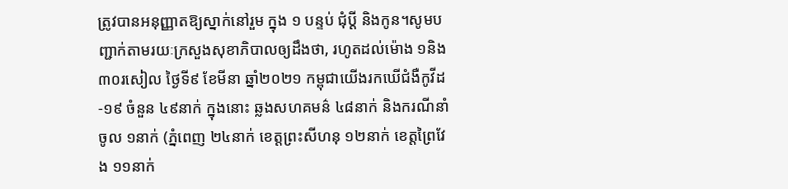ត្រូវបានអនុញ្ញាតឱ្យស្នាក់នៅរួម ក្នុង ១ បន្ទប់ ជុំប្តី និងកូន។សូមបញ្ជាក់តាមរយៈក្រសួងសុខាភិបាលឲ្យដឹងថា, រហូតដល់ម៉ោង ១និង៣០រសៀល ថ្ងៃទី៩ ខែមីនា ឆ្នាំ២០២១ កម្ពុជាយើងរកឃើជំងឺកូវីដ-១៩ ចំនួន ៤៩នាក់ ក្នុងនោះ ឆ្លងសហគមន៌ ៤៨នាក់ និងករណីនាំចូល ១នាក់ (ភ្នំពេញ ២៤នាក់ ខេត្តព្រះសីហនុ ១២នាក់ ខេត្តព្រៃវែង ១១នាក់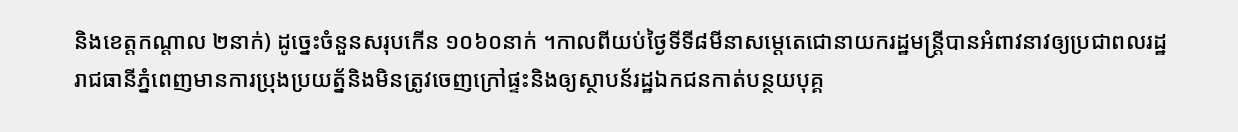និងខេត្តកណ្តាល ២នាក់) ដូច្នេះចំនួនសរុបកើន ១០៦០នាក់ ។កាលពីយប់ថ្ងៃទីទី៨មីនាសម្តេតេជោនាយករដ្ឋមន្ត្រីបានអំពាវនាវឲ្យប្រជាពលរដ្ឋរាជធានីភ្នំពេញមានការប្រុងប្រយត្ន័និងមិនត្រូវចេញក្រៅផ្ទះនិងឲ្យស្ថាបន័រដ្ឋឯកជនកាត់បន្ថយបុគ្គ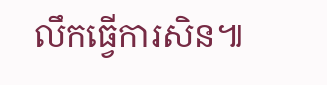លឹកធ្វើការសិន៕